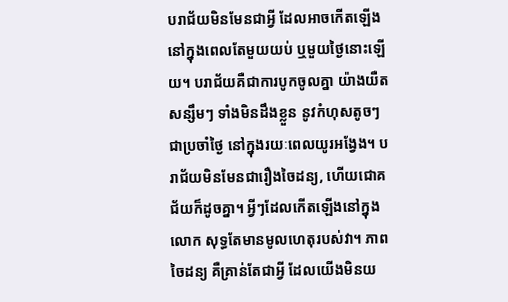បរាជ័យមិនមែនជាអ្វី ដែលអាចកើតឡើង នៅក្នុងពេលតែមួយយប់ ឬមួយថ្ងៃនោះឡើយ។ បរាជ័យគឺជាការបូកចូលគ្នា យ៉ាងយឺតសន្សឹមៗ ទាំងមិនដឹងខ្លួន នូវកំហុសតូចៗ ជាប្រចាំថ្ងៃ នៅក្នុងរយៈពេលយូរអង្វែង។ បរាជ័យមិនមែនជារឿងចៃដន្យ, ហើយជោគជ័យក៏ដូចគ្នា។ អ្វីៗដែលកើតឡើងនៅក្នុងលោក សុទ្ធតែមានមូលហេតុរបស់វា។ ភាពចៃដន្យ គឺគ្រាន់តែជាអ្វី ដែលយើងមិនយ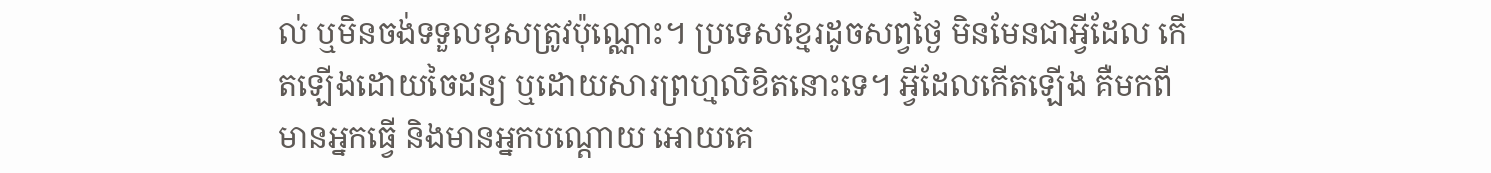ល់ ឬមិនចង់ទទួលខុសត្រូវប៉ុណ្ណោះ។ ប្រទេសខ្មែរដូចសព្វថ្ងៃ មិនមែនជាអ្វីដែល កើតឡើងដោយចៃដន្យ ឬដោយសារព្រហ្មលិខិតនោះទេ។ អ្វីដែលកើតឡើង គឺមកពីមានអ្នកធ្វើ និងមានអ្នកបណ្ដោយ អោយគេ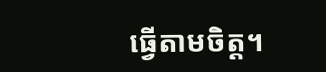ធ្វើតាមចិត្ត។